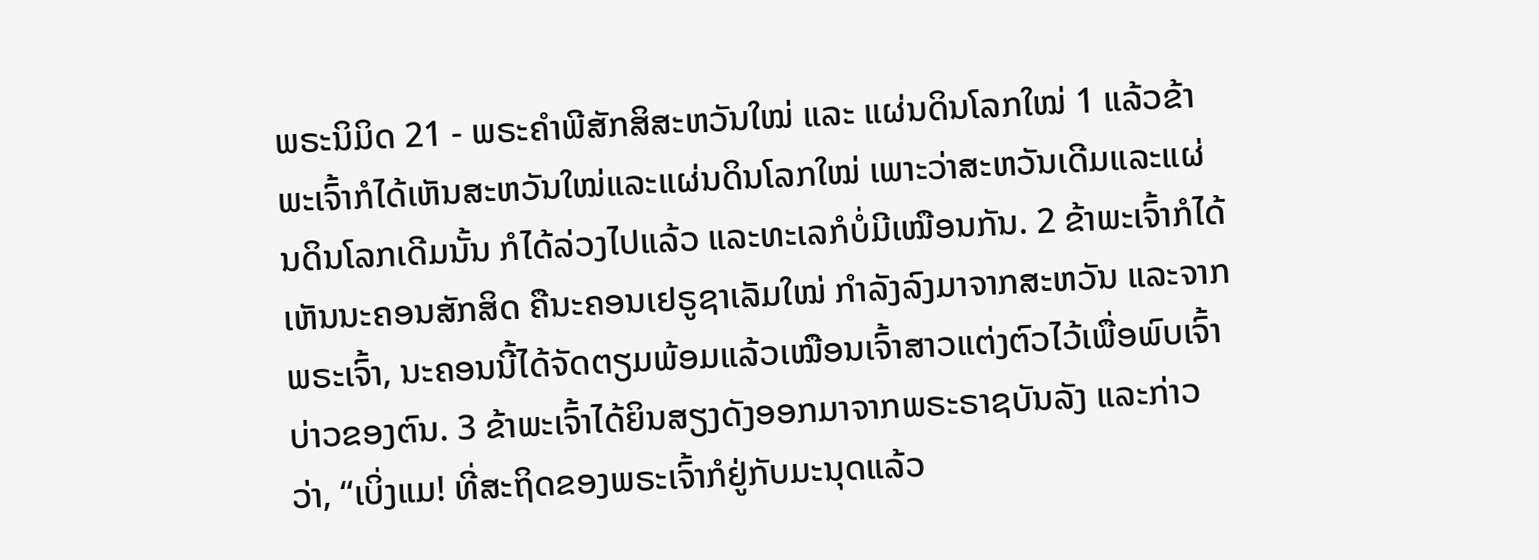ພຣະນິມິດ 21 - ພຣະຄຳພີສັກສິສະຫວັນໃໝ່ ແລະ ແຜ່ນດິນໂລກໃໝ່ 1 ແລ້ວຂ້າພະເຈົ້າກໍໄດ້ເຫັນສະຫວັນໃໝ່ແລະແຜ່ນດິນໂລກໃໝ່ ເພາະວ່າສະຫວັນເດີມແລະແຜ່ນດິນໂລກເດີມນັ້ນ ກໍໄດ້ລ່ວງໄປແລ້ວ ແລະທະເລກໍບໍ່ມີເໝືອນກັນ. 2 ຂ້າພະເຈົ້າກໍໄດ້ເຫັນນະຄອນສັກສິດ ຄືນະຄອນເຢຣູຊາເລັມໃໝ່ ກຳລັງລົງມາຈາກສະຫວັນ ແລະຈາກພຣະເຈົ້າ, ນະຄອນນີ້ໄດ້ຈັດຕຽມພ້ອມແລ້ວເໝືອນເຈົ້າສາວແຕ່ງຕົວໄວ້ເພື່ອພົບເຈົ້າບ່າວຂອງຕົນ. 3 ຂ້າພະເຈົ້າໄດ້ຍິນສຽງດັງອອກມາຈາກພຣະຣາຊບັນລັງ ແລະກ່າວວ່າ, “ເບິ່ງແມ! ທີ່ສະຖິດຂອງພຣະເຈົ້າກໍຢູ່ກັບມະນຸດແລ້ວ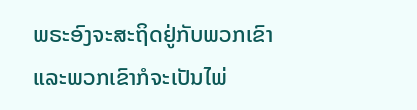ພຣະອົງຈະສະຖິດຢູ່ກັບພວກເຂົາ ແລະພວກເຂົາກໍຈະເປັນໄພ່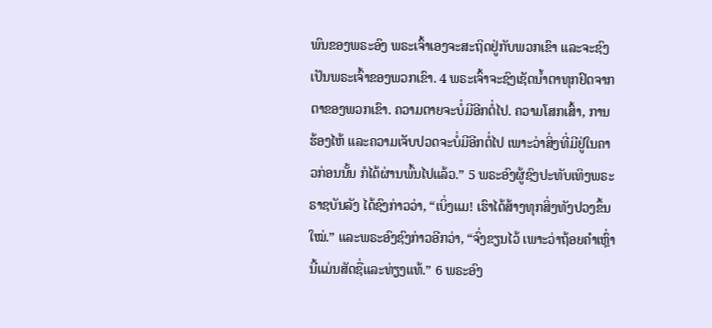ພົນຂອງພຣະອົງ ພຣະເຈົ້າເອງຈະສະຖິດຢູ່ກັບພວກເຂົາ ແລະຈະຊົງເປັນພຣະເຈົ້າຂອງພວກເຂົາ. 4 ພຣະເຈົ້າຈະຊົງເຊັດນໍ້າຕາທຸກຢົດຈາກຕາຂອງພວກເຂົາ. ຄວາມຕາຍຈະບໍ່ມີອີກຕໍ່ໄປ. ຄວາມໂສກເສົ້າ, ການຮ້ອງໄຫ້ ແລະຄວາມເຈັບປວດຈະບໍ່ມີອີກຕໍ່ໄປ ເພາະວ່າສິ່ງທີ່ມີຢູ່ໃນຄາວກ່ອນນັ້ນ ກໍໄດ້ຜ່ານພົ້ນໄປແລ້ວ.” 5 ພຣະອົງຜູ້ຊົງປະທັບເທິງພຣະຣາຊບັນລັງ ໄດ້ຊົງກ່າວວ່າ, “ເບິ່ງແມ! ເຮົາໄດ້ສ້າງທຸກສິ່ງທັງປວງຂຶ້ນໃໝ່.” ແລະພຣະອົງຊົງກ່າວອີກວ່າ, “ຈົ່ງຂຽນໄວ້ ເພາະວ່າຖ້ອຍຄຳເຫຼົ່ານີ້ແມ່ນສັດຊື່ແລະທ່ຽງແທ້.” 6 ພຣະອົງ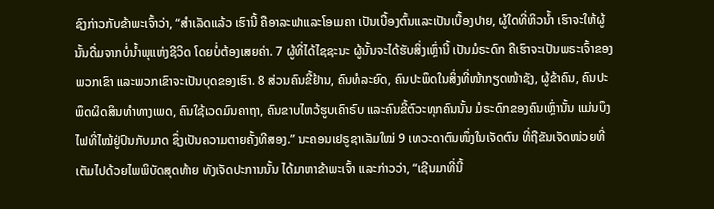ຊົງກ່າວກັບຂ້າພະເຈົ້າວ່າ, “ສຳເລັດແລ້ວ ເຮົານີ້ ຄືອາລະຟາແລະໂອເມຄາ ເປັນເບື້ອງຕົ້ນແລະເປັນເບື້ອງປາຍ, ຜູ້ໃດທີ່ຫິວນໍ້າ ເຮົາຈະໃຫ້ຜູ້ນັ້ນດື່ມຈາກບໍ່ນໍ້າພຸແຫ່ງຊີວິດ ໂດຍບໍ່ຕ້ອງເສຍຄ່າ. 7 ຜູ້ທີ່ໄດ້ໄຊຊະນະ ຜູ້ນັ້ນຈະໄດ້ຮັບສິ່ງເຫຼົ່ານີ້ ເປັນມໍຣະດົກ ຄືເຮົາຈະເປັນພຣະເຈົ້າຂອງພວກເຂົາ ແລະພວກເຂົາຈະເປັນບຸດຂອງເຮົາ. 8 ສ່ວນຄົນຂີ້ຢ້ານ, ຄົນທໍລະຍົດ, ຄົນປະພຶດໃນສິ່ງທີ່ໜ້າກຽດໜ້າຊັງ, ຜູ້ຂ້າຄົນ, ຄົນປະພຶດຜິດສິນທຳທາງເພດ, ຄົນໃຊ້ເວດມົນຄາຖາ, ຄົນຂາບໄຫວ້ຮູບເຄົາຣົບ ແລະຄົນຂີ້ຕົວະທຸກຄົນນັ້ນ ມໍຣະດົກຂອງຄົນເຫຼົ່ານັ້ນ ແມ່ນບຶງໄຟທີ່ໄໝ້ຢູ່ປົນກັບມາດ ຊຶ່ງເປັນຄວາມຕາຍຄັ້ງທີສອງ.” ນະຄອນເຢຣູຊາເລັມໃໝ່ 9 ເທວະດາຕົນໜຶ່ງໃນເຈັດຕົນ ທີ່ຖືຂັນເຈັດໜ່ວຍທີ່ເຕັມໄປດ້ວຍໄພພິບັດສຸດທ້າຍ ທັງເຈັດປະການນັ້ນ ໄດ້ມາຫາຂ້າພະເຈົ້າ ແລະກ່າວວ່າ, “ເຊີນມາທີ່ນີ້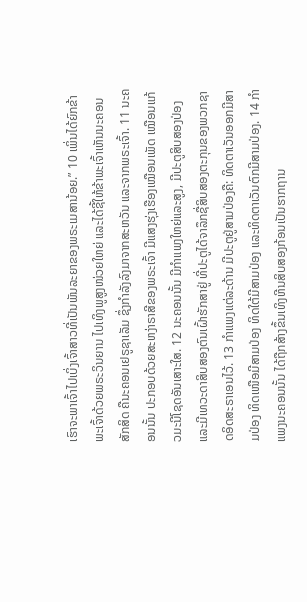ເຮົາຈະພາເຈົ້າໄປເບິ່ງເຈົ້າສາວທີ່ເປັນພັນລະຍາຂອງພຣະເມສານ້ອຍ.” 10 ເພິ່ນໄດ້ຍົກຂ້າພະເຈົ້າດ້ວຍພຣະວິນຍານ ໄປເທິງພູສູງໜ່ວຍໃຫຍ່ ແລະໄດ້ຊີ້ໃຫ້ຂ້າພະເຈົ້າເຫັນນະຄອນສັກສິດ ຄືນະຄອນເຢຣູຊາເລັມ ຊຶ່ງກຳລັງລົງມາຈາກສະຫວັນ ແລະຈາກພຣະເຈົ້າ. 11 ນະຄອນນັ້ນ ປະກອບດ້ວຍສະຫງ່າຣາສີຂອງພຣະເຈົ້າ ມີແສງຮຸ່ງເຮືອງເໝືອນເພັດ ເໝືອນແກ້ວມະນີໂຊດອັນເສາະໃສ. 12 ນະຄອນນັ້ນ ມີກຳແພງໃຫຍ່ແລະສູງ, ມີປະຕູສິບສອງປ່ອງ ແລະມີເທວະດາສິບສອງຕົນເຝົ້າຮັກສາຢູ່ ທີ່ປະຕູໄດ້ຈາລຶກຊື່ສິບສອງຕະກຸນຂອງພວກຊາດອິດສະຣາເອນໄວ້. 13 ກຳແພງແຕ່ລະດ້ານ ມີປະຕູຢູ່ສາມປ່ອງຄື: ທິດຕາເວັນອອກມີສາມປ່ອງ ທິດເໜືອມີສາມປ່ອງ ທິດໃຕ້ມີສາມປ່ອງ ແລະທິດຕາເວັນຕົກມີສາມປ່ອງ. 14 ກຳແພງນະຄອນນັ້ນ ໄດ້ຖືກສ້າງຂຶ້ນເທິງຫີນສິບສອງກ້ອນເປັນຮາກຖານ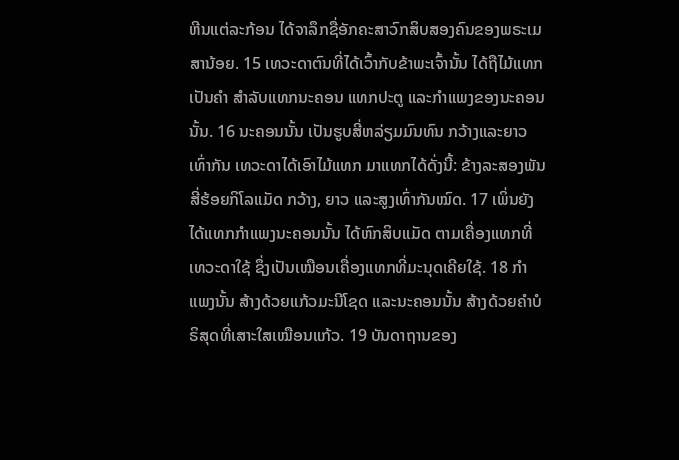ຫີນແຕ່ລະກ້ອນ ໄດ້ຈາລຶກຊື່ອັກຄະສາວົກສິບສອງຄົນຂອງພຣະເມສານ້ອຍ. 15 ເທວະດາຕົນທີ່ໄດ້ເວົ້າກັບຂ້າພະເຈົ້ານັ້ນ ໄດ້ຖືໄມ້ແທກເປັນຄຳ ສຳລັບແທກນະຄອນ ແທກປະຕູ ແລະກຳແພງຂອງນະຄອນນັ້ນ. 16 ນະຄອນນັ້ນ ເປັນຮູບສີ່ຫລ່ຽມມົນທົນ ກວ້າງແລະຍາວເທົ່າກັນ ເທວະດາໄດ້ເອົາໄມ້ແທກ ມາແທກໄດ້ດັ່ງນີ້: ຂ້າງລະສອງພັນສີ່ຮ້ອຍກິໂລແມັດ ກວ້າງ, ຍາວ ແລະສູງເທົ່າກັນໝົດ. 17 ເພິ່ນຍັງໄດ້ແທກກຳແພງນະຄອນນັ້ນ ໄດ້ຫົກສິບແມັດ ຕາມເຄື່ອງແທກທີ່ເທວະດາໃຊ້ ຊຶ່ງເປັນເໝືອນເຄື່ອງແທກທີ່ມະນຸດເຄີຍໃຊ້. 18 ກຳແພງນັ້ນ ສ້າງດ້ວຍແກ້ວມະນີໂຊດ ແລະນະຄອນນັ້ນ ສ້າງດ້ວຍຄຳບໍຣິສຸດທີ່ເສາະໃສເໝືອນແກ້ວ. 19 ບັນດາຖານຂອງ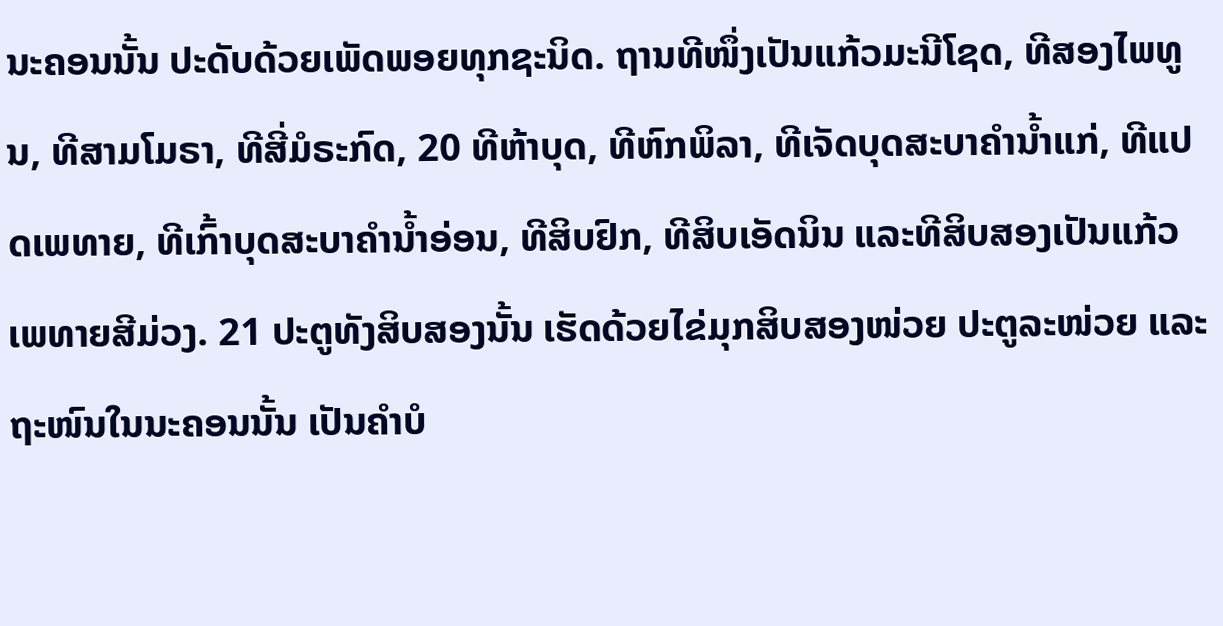ນະຄອນນັ້ນ ປະດັບດ້ວຍເພັດພອຍທຸກຊະນິດ. ຖານທີໜຶ່ງເປັນແກ້ວມະນີໂຊດ, ທີສອງໄພທູນ, ທີສາມໂມຣາ, ທີສີ່ມໍຣະກົດ, 20 ທີຫ້າບຸດ, ທີຫົກພິລາ, ທີເຈັດບຸດສະບາຄຳນໍ້າແກ່, ທີແປດເພທາຍ, ທີເກົ້າບຸດສະບາຄຳນໍ້າອ່ອນ, ທີສິບຢົກ, ທີສິບເອັດນິນ ແລະທີສິບສອງເປັນແກ້ວເພທາຍສີມ່ວງ. 21 ປະຕູທັງສິບສອງນັ້ນ ເຮັດດ້ວຍໄຂ່ມຸກສິບສອງໜ່ວຍ ປະຕູລະໜ່ວຍ ແລະຖະໜົນໃນນະຄອນນັ້ນ ເປັນຄຳບໍ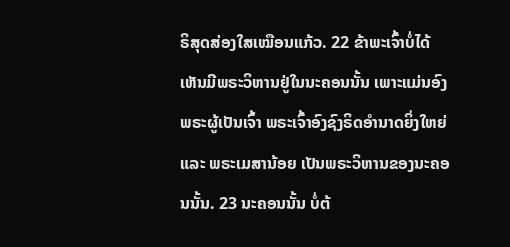ຣິສຸດສ່ອງໃສເໝືອນແກ້ວ. 22 ຂ້າພະເຈົ້າບໍ່ໄດ້ເຫັນມີພຣະວິຫານຢູ່ໃນນະຄອນນັ້ນ ເພາະແມ່ນອົງພຣະຜູ້ເປັນເຈົ້າ ພຣະເຈົ້າອົງຊົງຣິດອຳນາດຍິ່ງໃຫຍ່ ແລະ ພຣະເມສານ້ອຍ ເປັນພຣະວິຫານຂອງນະຄອນນັ້ນ. 23 ນະຄອນນັ້ນ ບໍ່ຕ້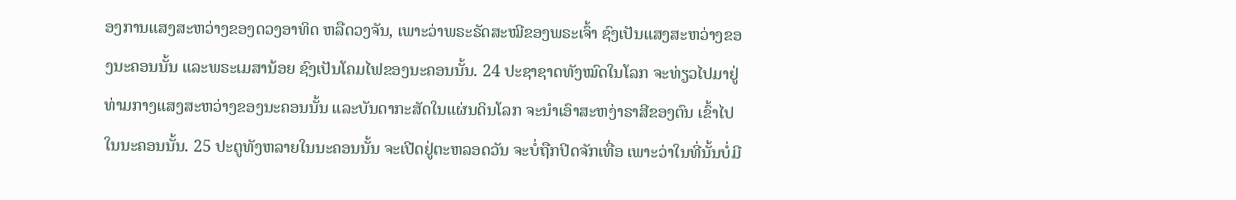ອງການແສງສະຫວ່າງຂອງດວງອາທິດ ຫລືດວງຈັນ, ເພາະວ່າພຣະຣັດສະໝີຂອງພຣະເຈົ້າ ຊົງເປັນແສງສະຫວ່າງຂອງນະຄອນນັ້ນ ແລະພຣະເມສານ້ອຍ ຊົງເປັນໂຄມໄຟຂອງນະຄອນນັ້ນ. 24 ປະຊາຊາດທັງໝົດໃນໂລກ ຈະທ່ຽວໄປມາຢູ່ທ່າມກາງແສງສະຫວ່າງຂອງນະຄອນນັ້ນ ແລະບັນດາກະສັດໃນແຜ່ນດິນໂລກ ຈະນຳເອົາສະຫງ່າຣາສີຂອງຕົນ ເຂົ້າໄປໃນນະຄອນນັ້ນ. 25 ປະຕູທັງຫລາຍໃນນະຄອນນັ້ນ ຈະເປີດຢູ່ຕະຫລອດວັນ ຈະບໍ່ຖືກປິດຈັກເທື່ອ ເພາະວ່າໃນທີ່ນັ້ນບໍ່ມີ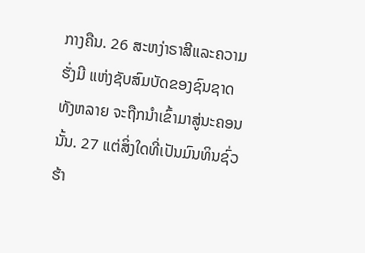ກາງຄືນ. 26 ສະຫງ່າຣາສີແລະຄວາມຮັ່ງມີ ແຫ່ງຊັບສົມບັດຂອງຊົນຊາດທັງຫລາຍ ຈະຖືກນຳເຂົ້າມາສູ່ນະຄອນນັ້ນ. 27 ແຕ່ສິ່ງໃດທີ່ເປັນມົນທິນຊົ່ວຮ້າ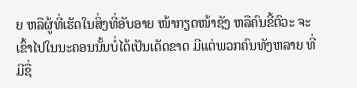ຍ ຫລືຜູ້ທີ່ເຮັດໃນສິ່ງທີ່ອັບອາຍ ໜ້າກຽດໜ້າຊັງ ຫລືຄົນຂີ້ຕົວະ ຈະເຂົ້າໄປໃນນະຄອນນັ້ນບໍ່ໄດ້ເປັນເດັດຂາດ ມີແຕ່ພວກຄົນທັງຫລາຍ ທີ່ມີຊື່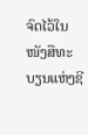ຈົດໄວ້ໃນໜັງສືທະບຽນແຫ່ງຊີ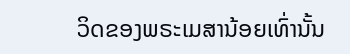ວິດຂອງພຣະເມສານ້ອຍເທົ່ານັ້ນ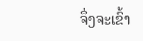ຈຶ່ງຈະເຂົ້າ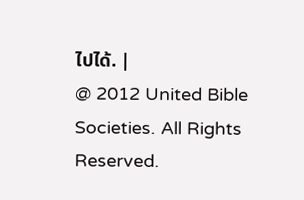ໄປໄດ້. |
@ 2012 United Bible Societies. All Rights Reserved.